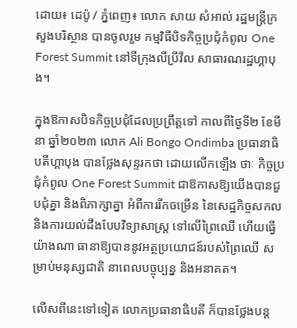ដោយ៖ ដេប៉ូ / ភ្នំពេញ៖ លោក សាយ សំអាល់ រដ្ឋមន្រ្តីក្រសួងបរិស្ថាន បានចូលរួម កម្មវិធីបិទកិច្ចប្រជុំកំពូល One Forest Summit នៅទីក្រុងលីប្រីវីល សាធារណរដ្ឋហ្គាបុង។

ក្នុងឱកាសបិទកិច្ចប្រជុំដែលប្រព្រឹត្តទៅ កាលពីថ្ងៃទី២ ខែមីនា ឆ្នាំ២០២៣ លោក Ali Bongo Ondimba ប្រធានាធិបតីហ្គាបុង បានថ្លែងសុន្ទរកថា ដោយលើកឡើង ថាៈ កិច្ចប្រជុំកំពូល One Forest Summit ជាឱកាសឱ្យយើងបានជួបជុំគ្នា និងពិភាក្សាគ្នា អំពីការរីកចម្រើន នៃសេដ្ឋកិច្ចសកល និងការយល់ដឹងបែបវិទ្យាសាស្រ្ត ទៅលើព្រៃឈើ ហើយធ្វើយ៉ាងណា ធានាឱ្យបាននូវអត្ថប្រយោជន៍របស់ព្រៃឈើ សម្រាប់មនុស្សជាតិ នាពេលបច្ចុប្បន្ន និងអនាគត។

លើសពីនេះទៅទៀត លោកប្រធានាធិបតី ក៏បានថ្លែងបន្ត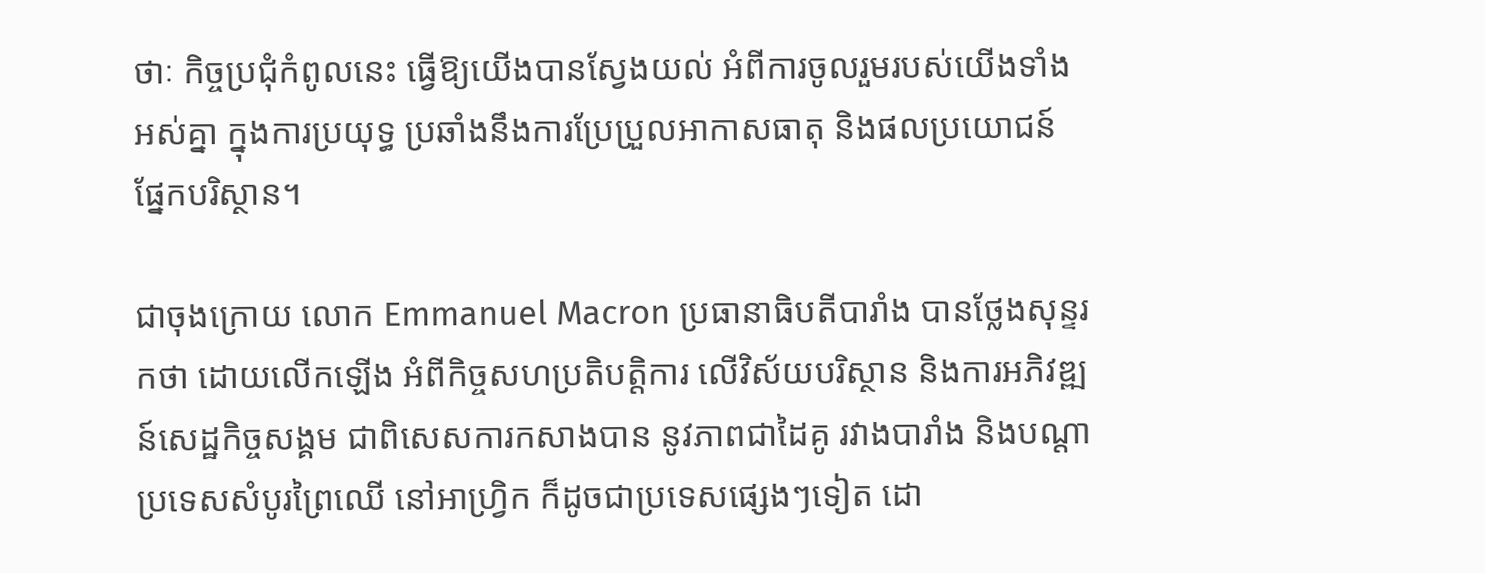ថាៈ កិច្ចប្រជុំកំពូលនេះ ធ្វើឱ្យយើងបានស្វែងយល់ អំពីការចូលរួមរបស់យើងទាំងអស់គ្នា ក្នុងការប្រយុទ្ធ ប្រឆាំងនឹងការប្រែប្រួលអាកាសធាតុ និងផលប្រយោជន៍ ផ្នែកបរិស្ថាន។

ជាចុងក្រោយ លោក Emmanuel Macron ប្រធានាធិបតីបារាំង បានថ្លែងសុន្ទរកថា ដោយលើកឡើង អំពីកិច្ចសហប្រតិបត្តិការ លើវិស័យបរិស្ថាន និងការអភិវឌ្ឍន៍សេដ្ឋកិច្ចសង្គម ជាពិសេសការកសាងបាន នូវភាពជាដៃគូ រវាងបារាំង និងបណ្តាប្រទេសសំបូរព្រៃឈើ នៅអាហ្រ្វិក ក៏ដូចជាប្រទេសផ្សេងៗទៀត ដោ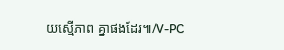យស្មើភាព គ្នាផងដែរ៕/V-PC